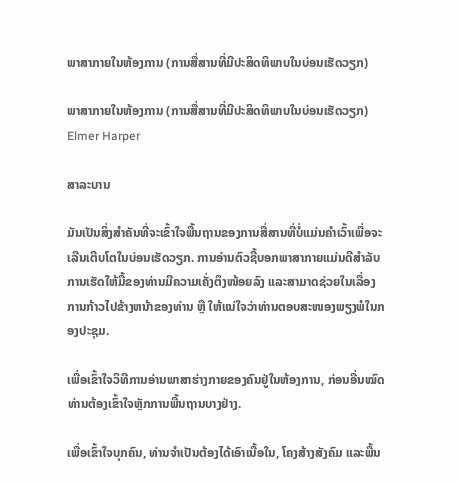ພາສາກາຍໃນຫ້ອງການ (ການສື່ສານທີ່ມີປະສິດທິພາບໃນບ່ອນເຮັດວຽກ)

ພາສາກາຍໃນຫ້ອງການ (ການສື່ສານທີ່ມີປະສິດທິພາບໃນບ່ອນເຮັດວຽກ)
Elmer Harper

ສາລະບານ

ມັນເປັນສິ່ງສໍາຄັນທີ່ຈະເຂົ້າໃຈພື້ນຖານຂອງການສື່ສານທີ່ບໍ່ແມ່ນຄໍາເວົ້າເພື່ອຈະເລີນເຕີບໂຕໃນບ່ອນເຮັດວຽກ. ການອ່ານຕົວຊີ້ບອກພາສາກາຍແມ່ນດີສໍາລັບການເຮັດໃຫ້ມື້ຂອງທ່ານມີຄວາມເຄັ່ງຕຶງໜ້ອຍລົງ ແລະສາມາດຊ່ວຍໃນເລື່ອງການກ້າວໄປຂ້າງຫນ້າຂອງທ່ານ ຫຼື ໃຫ້ແນ່ໃຈວ່າທ່ານຕອບສະໜອງພຽງພໍໃນກອງປະຊຸມ.

ເພື່ອເຂົ້າໃຈວິທີການອ່ານພາສາຮ່າງກາຍຂອງຄົນຢູ່ໃນຫ້ອງການ, ກ່ອນອື່ນໝົດທ່ານຕ້ອງເຂົ້າໃຈຫຼັກການພື້ນຖານບາງຢ່າງ.

ເພື່ອເຂົ້າໃຈບຸກຄົນ, ທ່ານຈໍາເປັນຕ້ອງໄດ້ເອົາເນື້ອໃນ, ໂຄງສ້າງສັງຄົມ ແລະພື້ນ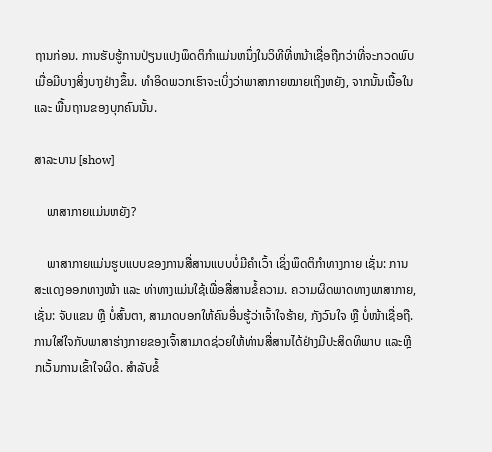ຖານກ່ອນ. ການຮັບຮູ້ການປ່ຽນແປງພຶດຕິກໍາແມ່ນຫນຶ່ງໃນວິທີທີ່ຫນ້າເຊື່ອຖືກວ່າທີ່ຈະກວດພົບເມື່ອມີບາງສິ່ງບາງຢ່າງຂຶ້ນ. ທຳອິດພວກເຮົາຈະເບິ່ງວ່າພາສາກາຍໝາຍເຖິງຫຍັງ, ຈາກນັ້ນເນື້ອໃນ ແລະ ພື້ນຖານຂອງບຸກຄົນນັ້ນ.

ສາລະບານ [show]

    ພາສາກາຍແມ່ນຫຍັງ?

    ພາສາກາຍແມ່ນຮູບແບບຂອງການສື່ສານແບບບໍ່ມີຄຳເວົ້າ ເຊິ່ງພຶດຕິກຳທາງກາຍ ເຊັ່ນ: ການສະແດງອອກທາງໜ້າ ແລະ ທ່າທາງແມ່ນໃຊ້ເພື່ອສື່ສານຂໍ້ຄວາມ. ຄວາມຜິດພາດທາງພາສາກາຍ, ເຊັ່ນ: ຈັບແຂນ ຫຼື ບໍ່ສົ້ນຕາ, ສາມາດບອກໃຫ້ຄົນອື່ນຮູ້ວ່າເຈົ້າໃຈຮ້າຍ, ກັງວົນໃຈ ຫຼື ບໍ່ໜ້າເຊື່ອຖື. ການໃສ່ໃຈກັບພາສາຮ່າງກາຍຂອງເຈົ້າສາມາດຊ່ວຍໃຫ້ທ່ານສື່ສານໄດ້ຢ່າງມີປະສິດທິພາບ ແລະຫຼີກເວັ້ນການເຂົ້າໃຈຜິດ. ສໍາລັບຂໍ້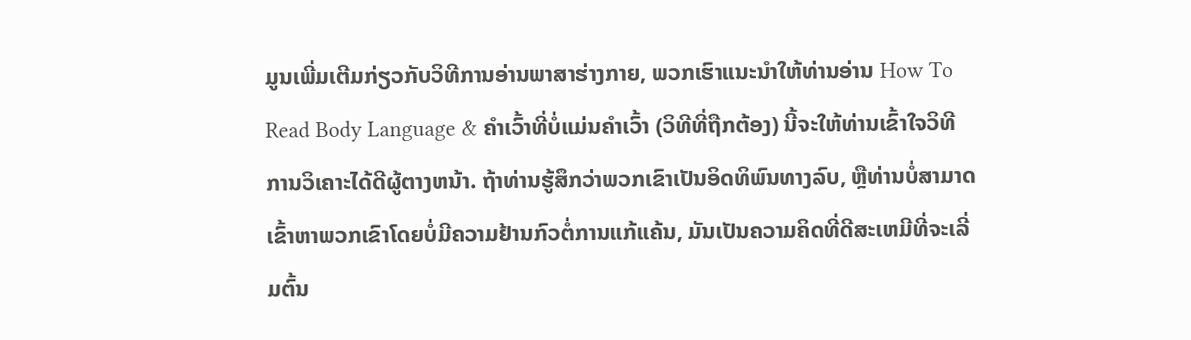ມູນເພີ່ມເຕີມກ່ຽວກັບວິທີການອ່ານພາສາຮ່າງກາຍ, ພວກເຮົາແນະນໍາໃຫ້ທ່ານອ່ານ How To Read Body Language & ຄຳເວົ້າທີ່ບໍ່ແມ່ນຄຳເວົ້າ (ວິທີທີ່ຖືກຕ້ອງ) ນີ້ຈະໃຫ້ທ່ານເຂົ້າໃຈວິທີການວິເຄາະໄດ້ດີຜູ້ຕາງຫນ້າ. ຖ້າທ່ານຮູ້ສຶກວ່າພວກເຂົາເປັນອິດທິພົນທາງລົບ, ຫຼືທ່ານບໍ່ສາມາດເຂົ້າຫາພວກເຂົາໂດຍບໍ່ມີຄວາມຢ້ານກົວຕໍ່ການແກ້ແຄ້ນ, ມັນເປັນຄວາມຄິດທີ່ດີສະເຫມີທີ່ຈະເລີ່ມຕົ້ນ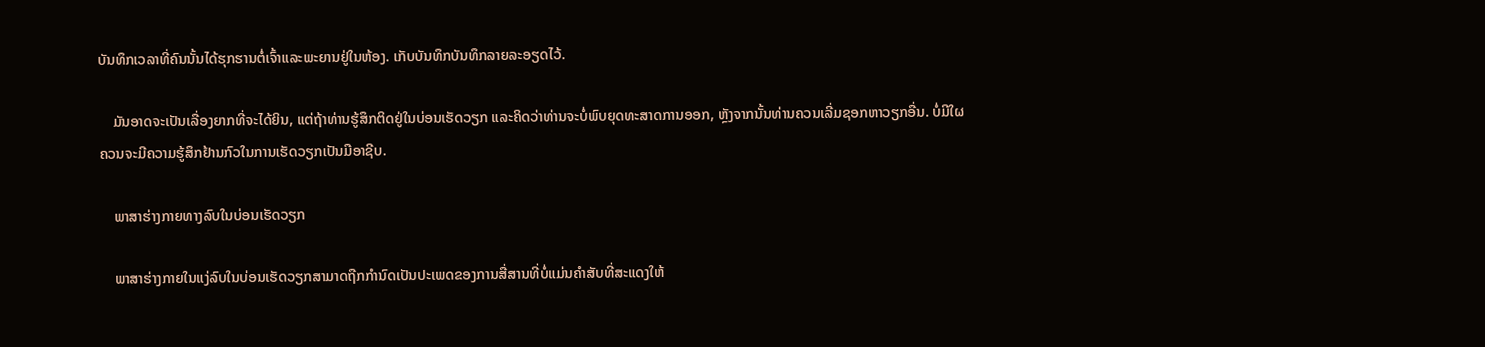ບັນທຶກເວລາທີ່ຄົນນັ້ນໄດ້ຮຸກຮານຕໍ່ເຈົ້າແລະພະຍານຢູ່ໃນຫ້ອງ. ເກັບບັນທຶກບັນທຶກລາຍລະອຽດໄວ້.

    ມັນອາດຈະເປັນເລື່ອງຍາກທີ່ຈະໄດ້ຍິນ, ແຕ່ຖ້າທ່ານຮູ້ສຶກຕິດຢູ່ໃນບ່ອນເຮັດວຽກ ແລະຄິດວ່າທ່ານຈະບໍ່ພົບຍຸດທະສາດການອອກ, ຫຼັງຈາກນັ້ນທ່ານຄວນເລີ່ມຊອກຫາວຽກອື່ນ. ບໍ່ມີໃຜຄວນຈະມີຄວາມຮູ້ສຶກຢ້ານກົວໃນການເຮັດວຽກເປັນມືອາຊີບ.

    ພາສາຮ່າງກາຍທາງລົບໃນບ່ອນເຮັດວຽກ

    ພາສາຮ່າງກາຍໃນແງ່ລົບໃນບ່ອນເຮັດວຽກສາມາດຖືກກໍານົດເປັນປະເພດຂອງການສື່ສານທີ່ບໍ່ແມ່ນຄໍາສັບທີ່ສະແດງໃຫ້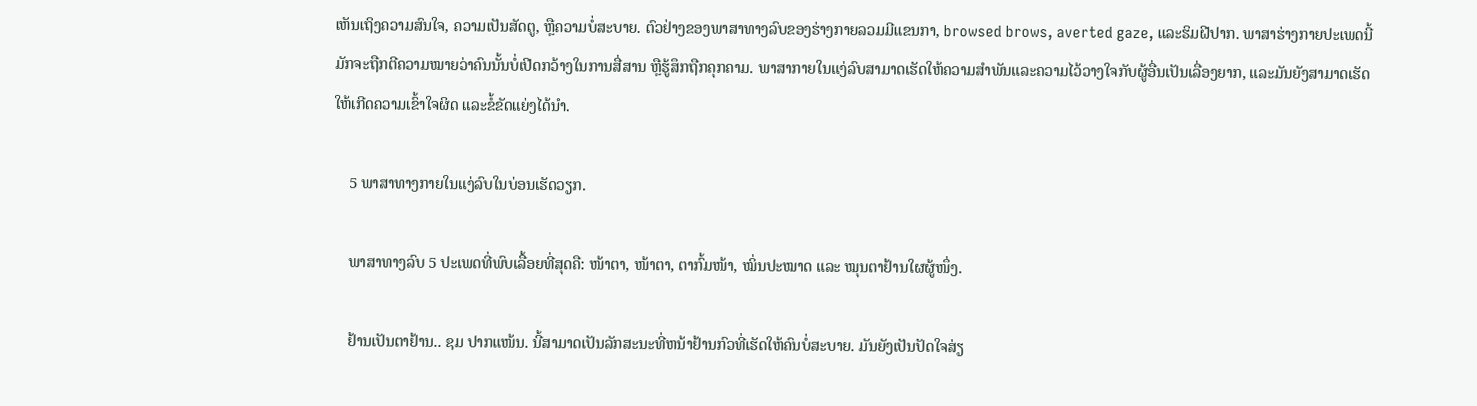ເຫັນເຖິງຄວາມສົນໃຈ, ຄວາມເປັນສັດຕູ, ຫຼືຄວາມບໍ່ສະບາຍ. ຕົວຢ່າງຂອງພາສາທາງລົບຂອງຮ່າງກາຍລວມມີແຂນກາ, browsed brows, averted gaze, ແລະຮິມຝີປາກ. ພາສາຮ່າງກາຍປະເພດນີ້ມັກຈະຖືກຕີຄວາມໝາຍວ່າຄົນນັ້ນບໍ່ເປີດກວ້າງໃນການສື່ສານ ຫຼືຮູ້ສຶກຖືກຄຸກຄາມ. ພາສາກາຍໃນແງ່ລົບສາມາດເຮັດໃຫ້ຄວາມສຳພັນແລະຄວາມໄວ້ວາງໃຈກັບຜູ້ອື່ນເປັນເລື່ອງຍາກ, ແລະມັນຍັງສາມາດເຮັດໃຫ້ເກີດຄວາມເຂົ້າໃຈຜິດ ແລະຂໍ້ຂັດແຍ່ງໄດ້ນຳ.

    5 ພາສາທາງກາຍໃນແງ່ລົບໃນບ່ອນເຮັດວຽກ.

    ພາສາທາງລົບ 5 ປະເພດທີ່ພົບເລື້ອຍທີ່ສຸດຄື: ໜ້າຕາ, ໜ້າຕາ, ຕາກົ້ມໜ້າ, ໝິ່ນປະໝາດ ແລະ ໝຸນຕາຢ້ານໃຜຜູ້ໜຶ່ງ.

    ຢ້ານເປັນຕາຢ້ານ.. ຊມ ປາກແໜ້ນ. ນີ້ສາມາດເປັນລັກສະນະທີ່ຫນ້າຢ້ານກົວທີ່ເຮັດໃຫ້ຄົນບໍ່ສະບາຍ. ມັນຍັງເປັນປັດໃຈສ່ຽ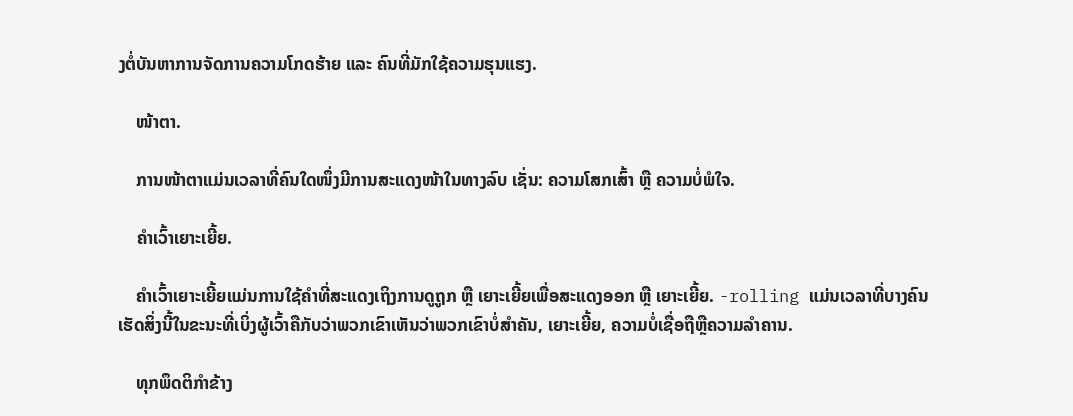ງຕໍ່ບັນຫາການຈັດການຄວາມໂກດຮ້າຍ ແລະ ຄົນທີ່ມັກໃຊ້ຄວາມຮຸນແຮງ.

    ໜ້າຕາ.

    ການໜ້າຕາແມ່ນເວລາທີ່ຄົນໃດໜຶ່ງມີການສະແດງໜ້າໃນທາງລົບ ເຊັ່ນ: ຄວາມໂສກເສົ້າ ຫຼື ຄວາມບໍ່ພໍໃຈ.

    ຄຳເວົ້າເຍາະເຍີ້ຍ.

    ຄຳເວົ້າເຍາະເຍີ້ຍແມ່ນການໃຊ້ຄຳທີ່ສະແດງເຖິງການດູຖູກ ຫຼື ເຍາະເຍີ້ຍເພື່ອສະແດງອອກ ຫຼື ເຍາະເຍີ້ຍ. -rolling ແມ່ນເວລາທີ່ບາງຄົນເຮັດສິ່ງນີ້ໃນຂະນະທີ່ເບິ່ງຜູ້ເວົ້າຄືກັບວ່າພວກເຂົາເຫັນວ່າພວກເຂົາບໍ່ສໍາຄັນ, ເຍາະເຍີ້ຍ, ຄວາມບໍ່ເຊື່ອຖືຫຼືຄວາມລໍາຄານ.

    ທຸກພຶດຕິກໍາຂ້າງ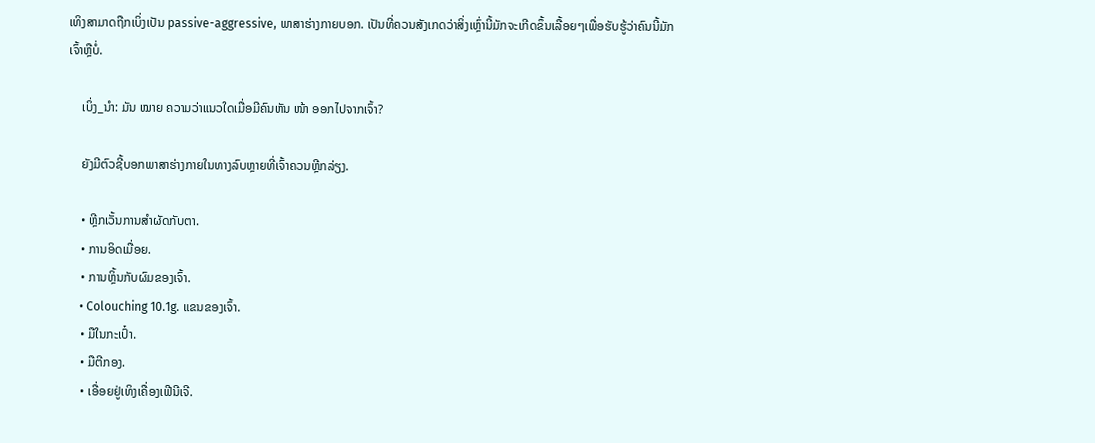ເທິງສາມາດຖືກເບິ່ງເປັນ passive-aggressive, ພາສາຮ່າງກາຍບອກ. ເປັນທີ່ຄວນສັງເກດວ່າສິ່ງເຫຼົ່ານີ້ມັກຈະເກີດຂຶ້ນເລື້ອຍໆເພື່ອຮັບຮູ້ວ່າຄົນນີ້ມັກເຈົ້າຫຼືບໍ່.

    ເບິ່ງ_ນຳ: ມັນ ໝາຍ ຄວາມວ່າແນວໃດເມື່ອມີຄົນຫັນ ໜ້າ ອອກໄປຈາກເຈົ້າ?

    ຍັງມີຕົວຊີ້ບອກພາສາຮ່າງກາຍໃນທາງລົບຫຼາຍທີ່ເຈົ້າຄວນຫຼີກລ່ຽງ.

    • ຫຼີກເວັ້ນການສຳຜັດກັບຕາ.
    • ການອິດເມື່ອຍ.
    • ການຫຼິ້ນກັບຜົມຂອງເຈົ້າ.
    • Colouching 10.1g. ແຂນຂອງເຈົ້າ.
    • ມືໃນກະເປົ໋າ.
    • ມືຕີກອງ.
    • ເອື່ອຍຢູ່ເທິງເຄື່ອງເຟີນີເຈີ.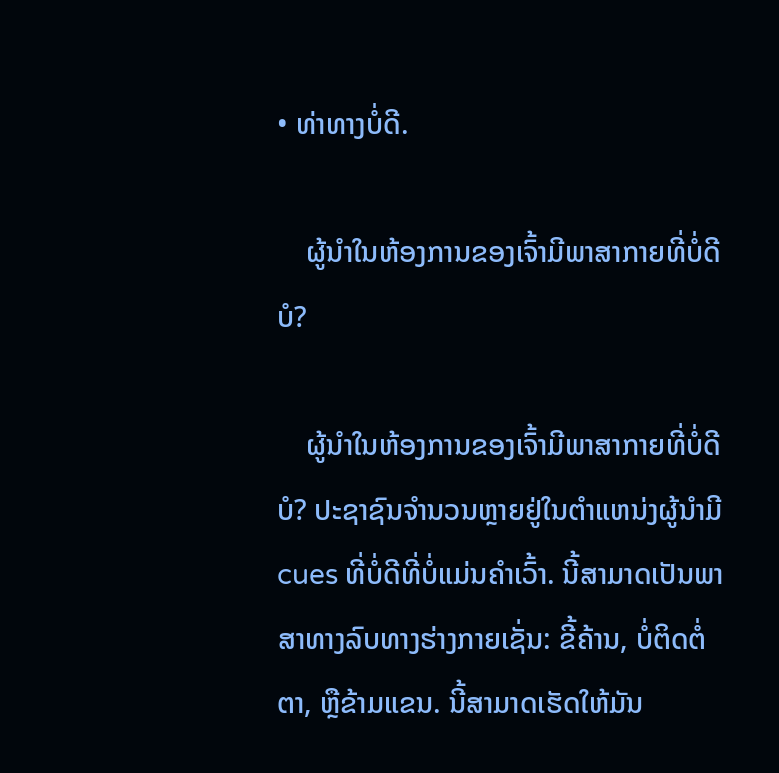• ທ່າທາງບໍ່ດີ.

    ຜູ້ນຳໃນຫ້ອງການຂອງເຈົ້າມີພາສາກາຍທີ່ບໍ່ດີບໍ?

    ຜູ້ນຳໃນຫ້ອງການຂອງເຈົ້າມີພາສາກາຍທີ່ບໍ່ດີບໍ? ປະຊາຊົນຈໍານວນຫຼາຍຢູ່ໃນຕໍາແຫນ່ງຜູ້ນໍາມີ cues ທີ່ບໍ່ດີທີ່ບໍ່ແມ່ນຄໍາເວົ້າ. ນີ້ສາມາດເປັນພາສາທາງລົບທາງຮ່າງກາຍເຊັ່ນ: ຂີ້ຄ້ານ, ບໍ່ຕິດຕໍ່ຕາ, ຫຼືຂ້າມແຂນ. ນີ້ສາມາດເຮັດໃຫ້ມັນ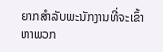ຍາກສໍາລັບພະນັກງານທີ່ຈະເຂົ້າຫາພວກ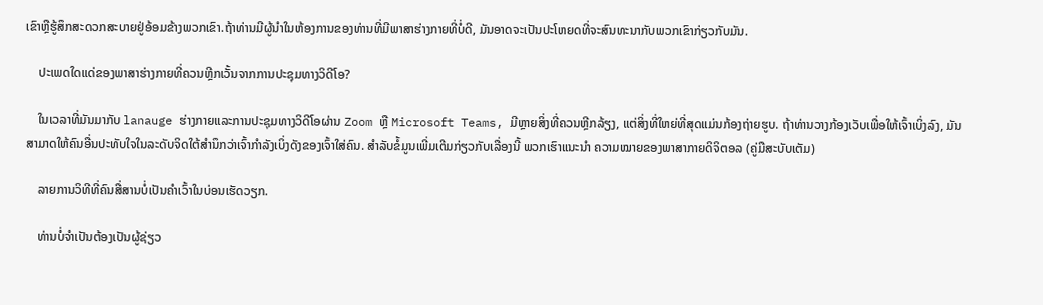ເຂົາຫຼືຮູ້ສຶກສະດວກສະບາຍຢູ່ອ້ອມຂ້າງພວກເຂົາ.ຖ້າທ່ານມີຜູ້ນໍາໃນຫ້ອງການຂອງທ່ານທີ່ມີພາສາຮ່າງກາຍທີ່ບໍ່ດີ, ມັນອາດຈະເປັນປະໂຫຍດທີ່ຈະສົນທະນາກັບພວກເຂົາກ່ຽວກັບມັນ.

    ປະເພດໃດແດ່ຂອງພາສາຮ່າງກາຍທີ່ຄວນຫຼີກເວັ້ນຈາກການປະຊຸມທາງວິດີໂອ?

    ໃນເວລາທີ່ມັນມາກັບ lanauge ຮ່າງກາຍແລະການປະຊຸມທາງວິດີໂອຜ່ານ Zoom ຫຼື Microsoft Teams, ມີຫຼາຍສິ່ງທີ່ຄວນຫຼີກລ້ຽງ, ແຕ່ສິ່ງທີ່ໃຫຍ່ທີ່ສຸດແມ່ນກ້ອງຖ່າຍຮູບ. ຖ້າທ່ານວາງກ້ອງເວັບເພື່ອໃຫ້ເຈົ້າເບິ່ງລົງ, ມັນສາມາດໃຫ້ຄົນອື່ນປະທັບໃຈໃນລະດັບຈິດໃຕ້ສໍານຶກວ່າເຈົ້າກໍາລັງເບິ່ງດັງຂອງເຈົ້າໃສ່ຄົນ. ສຳລັບຂໍ້ມູນເພີ່ມເຕີມກ່ຽວກັບເລື່ອງນີ້ ພວກເຮົາແນະນຳ ຄວາມໝາຍຂອງພາສາກາຍດິຈິຕອລ (ຄູ່ມືສະບັບເຕັມ)

    ລາຍການວິທີທີ່ຄົນສື່ສານບໍ່ເປັນຄຳເວົ້າໃນບ່ອນເຮັດວຽກ.

    ທ່ານບໍ່ຈຳເປັນຕ້ອງເປັນຜູ້ຊ່ຽວ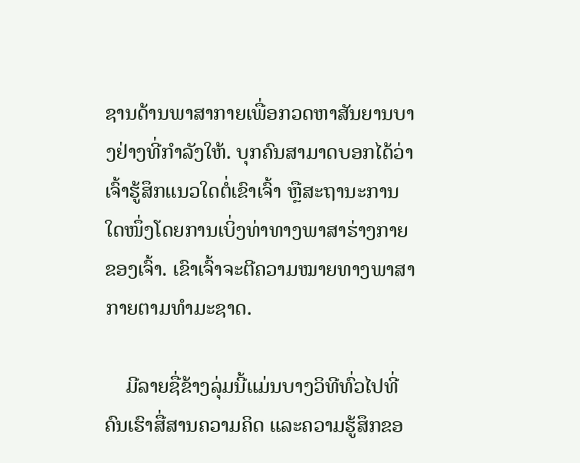ຊານດ້ານພາສາກາຍເພື່ອກວດຫາສັນຍານບາງຢ່າງທີ່ກຳລັງໃຫ້. ບຸກຄົນສາມາດບອກໄດ້ວ່າເຈົ້າຮູ້ສຶກແນວໃດຕໍ່ເຂົາເຈົ້າ ຫຼືສະຖານະການໃດໜຶ່ງໂດຍການເບິ່ງທ່າທາງພາສາຮ່າງກາຍຂອງເຈົ້າ. ເຂົາເຈົ້າຈະຕີຄວາມໝາຍທາງພາສາກາຍຕາມທໍາມະຊາດ.

    ມີລາຍຊື່ຂ້າງລຸ່ມນີ້ແມ່ນບາງວິທີທົ່ວໄປທີ່ຄົນເຮົາສື່ສານຄວາມຄິດ ແລະຄວາມຮູ້ສຶກຂອ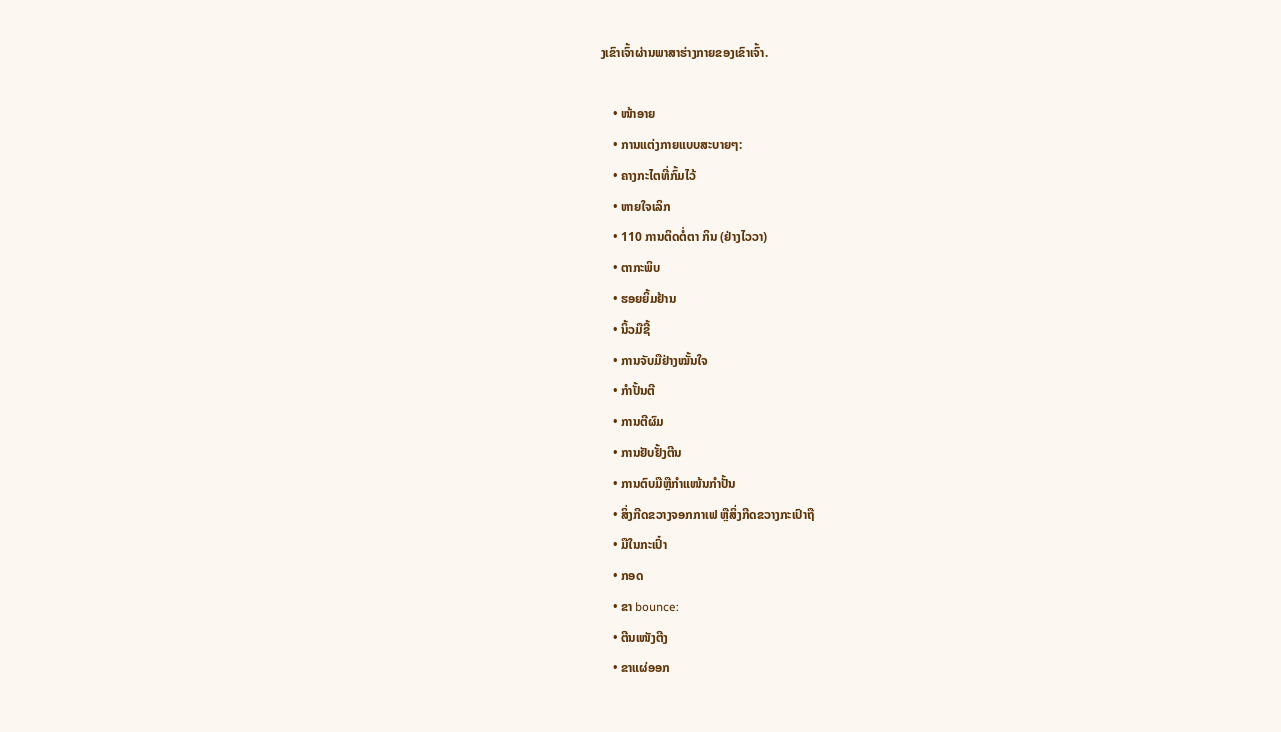ງເຂົາເຈົ້າຜ່ານພາສາຮ່າງກາຍຂອງເຂົາເຈົ້າ.

    • ໜ້າອາຍ
    • ການແຕ່ງກາຍແບບສະບາຍໆ:
    • ຄາງກະໄຕທີ່ກົ້ມໄວ້
    • ຫາຍໃຈເລິກ
    • 110 ການຕິດຕໍ່ຕາ ກິນ (ຢ່າງໄວວາ)
    • ຕາກະພິບ
    • ຮອຍຍິ້ມຢ້ານ
    • ນິ້ວມືຊີ້
    • ການຈັບມືຢ່າງໝັ້ນໃຈ
    • ກຳປັ້ນຕີ
    • ການຕີຜົມ
    • ການຢັບຢັ້ງຕີນ
    • ການຕົບມືຫຼືກຳແໜ້ນກຳປັ້ນ
    • ສິ່ງກີດຂວາງຈອກກາເຟ ຫຼືສິ່ງກີດຂວາງກະເປົາຖື
    • ມືໃນກະເປົ໋າ
    • ກອດ
    • ຂາ bounce:
    • ຕີນເໜັງຕີງ
    • ຂາແຜ່ອອກ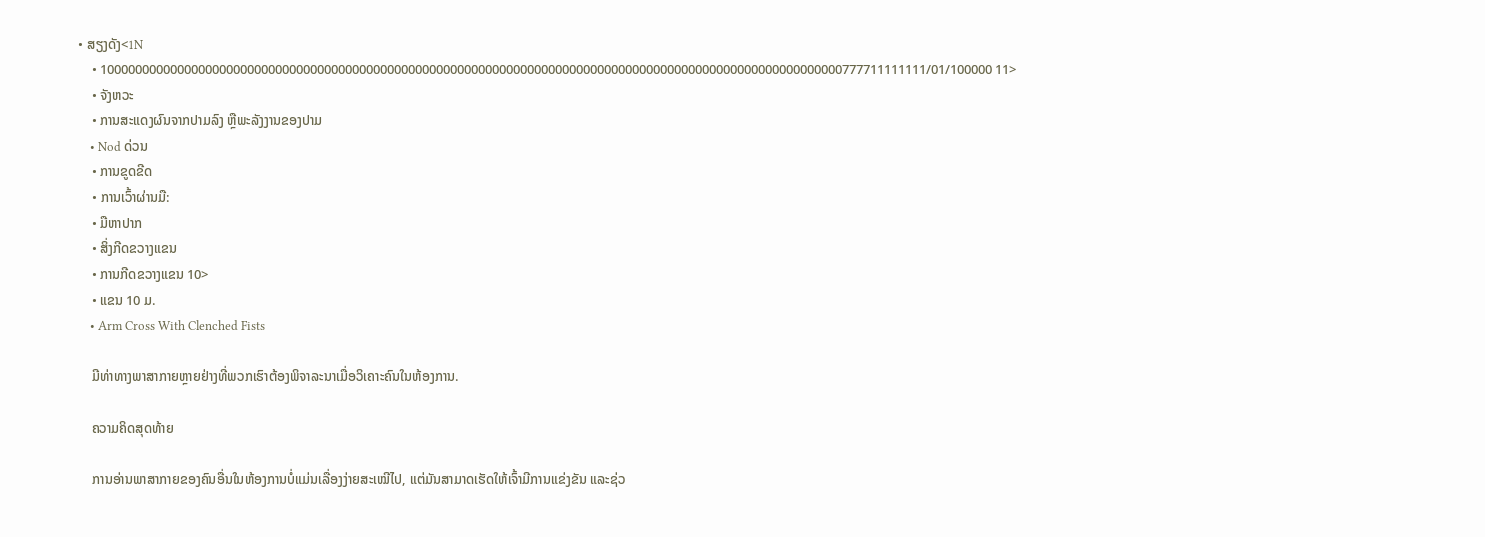• ສຽງດັງ<1N
    • 1000000000000000000000000000000000000000000000000000000000000000000000000000000000000000000000000000000000777711111111/01/100000 11>
    • ຈັງຫວະ
    • ການສະແດງຜົນຈາກປາມລົງ ຫຼືພະລັງງານຂອງປາມ
    • Nod ດ່ວນ
    • ການຂູດຂີດ
    • ການເວົ້າຜ່ານມື:
    • ມືຫາປາກ
    • ສິ່ງກີດຂວາງແຂນ
    • ການກີດຂວາງແຂນ 10>
    • ແຂນ 10 ມ.
    • Arm Cross With Clenched Fists

    ມີທ່າທາງພາສາກາຍຫຼາຍຢ່າງທີ່ພວກເຮົາຕ້ອງພິຈາລະນາເມື່ອວິເຄາະຄົນໃນຫ້ອງການ.

    ຄວາມຄິດສຸດທ້າຍ

    ການອ່ານພາສາກາຍຂອງຄົນອື່ນໃນຫ້ອງການບໍ່ແມ່ນເລື່ອງງ່າຍສະເໝີໄປ, ແຕ່ມັນສາມາດເຮັດໃຫ້ເຈົ້າມີການແຂ່ງຂັນ ແລະຊ່ວ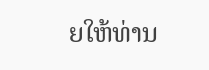ຍໃຫ້ທ່ານ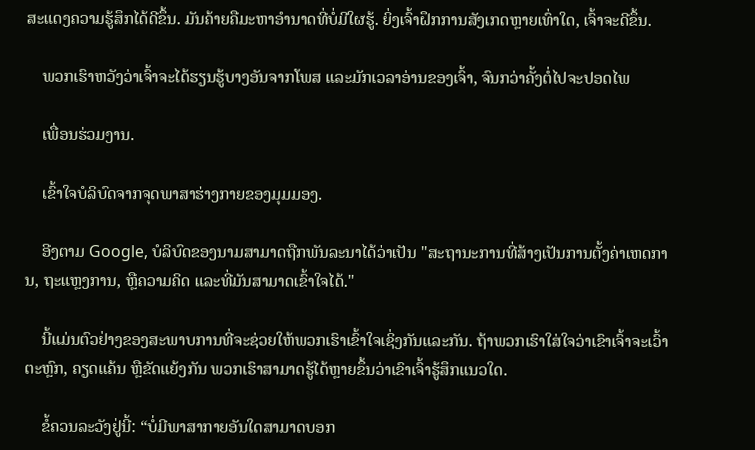ສະແດງຄວາມຮູ້ສຶກໄດ້ດີຂຶ້ນ. ມັນຄ້າຍຄືມະຫາອຳນາດທີ່ບໍ່ມີໃຜຮູ້. ຍິ່ງເຈົ້າຝຶກການສັງເກດຫຼາຍເທົ່າໃດ, ເຈົ້າຈະດີຂຶ້ນ.

    ພວກເຮົາຫວັງວ່າເຈົ້າຈະໄດ້ຮຽນຮູ້ບາງອັນຈາກໂພສ ແລະມັກເວລາອ່ານຂອງເຈົ້າ, ຈົນກວ່າຄັ້ງຕໍ່ໄປຈະປອດໄພ

    ເພື່ອນຮ່ວມງານ.

    ເຂົ້າໃຈບໍລິບົດຈາກຈຸດພາສາຮ່າງກາຍຂອງມຸມມອງ.

    ອີງຕາມ Google, ບໍລິບົດຂອງນາມສາມາດຖືກພັນລະນາໄດ້ວ່າເປັນ "ສະຖານະການທີ່ສ້າງເປັນການຕັ້ງຄ່າເຫດການ, ຖະແຫຼງການ, ຫຼືຄວາມຄິດ ແລະທີ່ມັນສາມາດເຂົ້າໃຈໄດ້."

    ນີ້ແມ່ນຕົວຢ່າງຂອງສະພາບການທີ່ຈະຊ່ວຍໃຫ້ພວກເຮົາເຂົ້າໃຈເຊິ່ງກັນແລະກັນ. ຖ້າພວກເຮົາໃສ່ໃຈວ່າເຂົາເຈົ້າຈະເວົ້າຕະຫຼົກ, ຄຽດແຄ້ນ ຫຼືຂັດແຍ້ງກັນ ພວກເຮົາສາມາດຮູ້ໄດ້ຫຼາຍຂຶ້ນວ່າເຂົາເຈົ້າຮູ້ສຶກແນວໃດ.

    ຂໍ້ຄວນລະວັງຢູ່ນີ້: “ບໍ່ມີພາສາກາຍອັນໃດສາມາດບອກ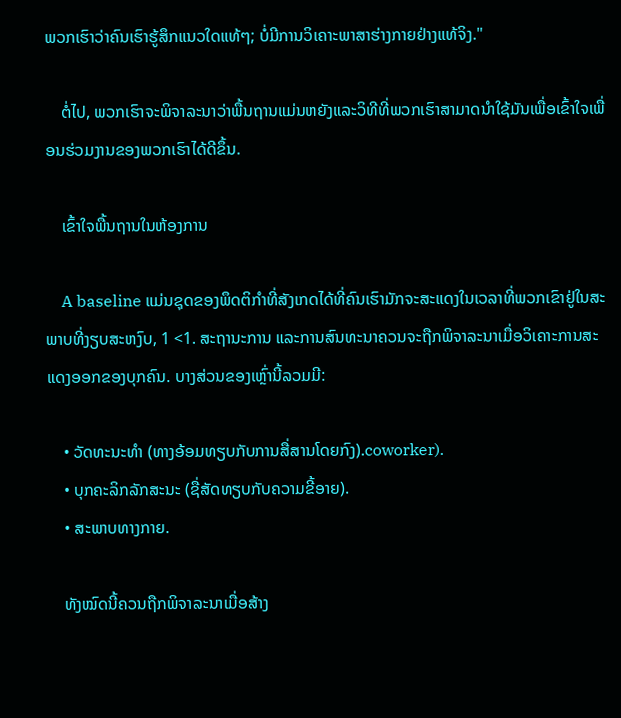ພວກເຮົາວ່າຄົນເຮົາຮູ້ສຶກແນວໃດແທ້ໆ; ບໍ່ມີການວິເຄາະພາສາຮ່າງກາຍຢ່າງແທ້ຈິງ."

    ຕໍ່ໄປ, ພວກເຮົາຈະພິຈາລະນາວ່າພື້ນຖານແມ່ນຫຍັງແລະວິທີທີ່ພວກເຮົາສາມາດນໍາໃຊ້ມັນເພື່ອເຂົ້າໃຈເພື່ອນຮ່ວມງານຂອງພວກເຮົາໄດ້ດີຂຶ້ນ.

    ເຂົ້າໃຈພື້ນຖານໃນຫ້ອງການ

    A baseline ແມ່ນຊຸດຂອງພຶດຕິກໍາທີ່ສັງເກດໄດ້ທີ່ຄົນເຮົາມັກຈະສະແດງໃນເວລາທີ່ພວກເຂົາຢູ່ໃນສະພາບທີ່ງຽບສະຫງົບ, 1 <1. ສະຖານະການ ແລະການສົນທະນາຄວນຈະຖືກພິຈາລະນາເມື່ອວິເຄາະການສະແດງອອກຂອງບຸກຄົນ. ບາງສ່ວນຂອງເຫຼົ່ານີ້ລວມມີ:

    • ວັດທະນະທໍາ (ທາງອ້ອມທຽບກັບການສື່ສານໂດຍກົງ).coworker).
    • ບຸກຄະລິກລັກສະນະ (ຊື່ສັດທຽບກັບຄວາມຂີ້ອາຍ).
    • ສະພາບທາງກາຍ.

    ທັງໝົດນີ້ຄວນຖືກພິຈາລະນາເມື່ອສ້າງ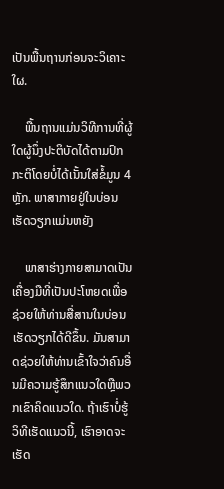ເປັນພື້ນຖານກ່ອນຈະວິເຄາະໃຜ.

    ພື້ນຖານແມ່ນວິທີການທີ່ຜູ້ໃດຜູ້ນຶ່ງປະຕິບັດໄດ້ຕາມປົກກະຕິໂດຍບໍ່ໄດ້ເນັ້ນໃສ່ຂໍ້ມູນ 4 ຫຼັກ. ພາສາກາຍຢູ່ໃນບ່ອນເຮັດວຽກແມ່ນຫຍັງ

    ພາສາຮ່າງກາຍສາມາດເປັນເຄື່ອງມືທີ່ເປັນປະໂຫຍດເພື່ອຊ່ວຍໃຫ້ທ່ານສື່ສານໃນບ່ອນເຮັດວຽກໄດ້ດີຂຶ້ນ. ມັນສາມາດຊ່ວຍໃຫ້ທ່ານເຂົ້າໃຈວ່າຄົນອື່ນມີຄວາມຮູ້ສຶກແນວໃດຫຼືພວກເຂົາຄິດແນວໃດ. ຖ້າເຮົາບໍ່ຮູ້ວິທີເຮັດແນວນີ້, ເຮົາອາດຈະເຮັດ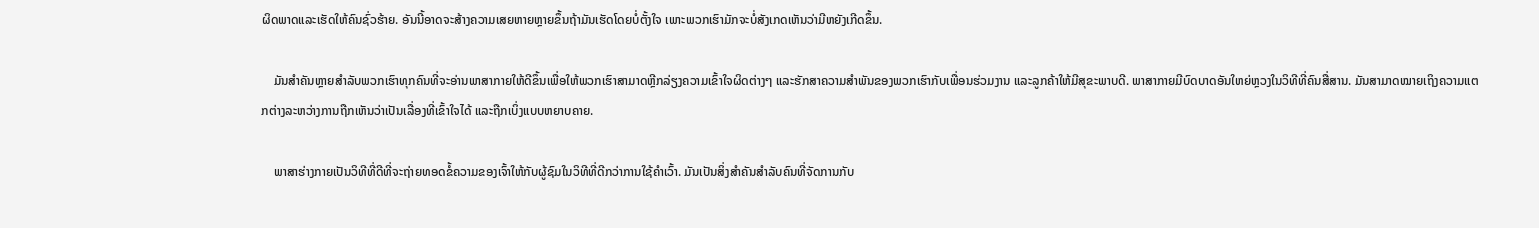ຜິດພາດແລະເຮັດໃຫ້ຄົນຊົ່ວຮ້າຍ. ອັນນີ້ອາດຈະສ້າງຄວາມເສຍຫາຍຫຼາຍຂຶ້ນຖ້າມັນເຮັດໂດຍບໍ່ຕັ້ງໃຈ ເພາະພວກເຮົາມັກຈະບໍ່ສັງເກດເຫັນວ່າມີຫຍັງເກີດຂຶ້ນ.

    ມັນສຳຄັນຫຼາຍສຳລັບພວກເຮົາທຸກຄົນທີ່ຈະອ່ານພາສາກາຍໃຫ້ດີຂຶ້ນເພື່ອໃຫ້ພວກເຮົາສາມາດຫຼີກລ່ຽງຄວາມເຂົ້າໃຈຜິດຕ່າງໆ ແລະຮັກສາຄວາມສຳພັນຂອງພວກເຮົາກັບເພື່ອນຮ່ວມງານ ແລະລູກຄ້າໃຫ້ມີສຸຂະພາບດີ. ພາສາກາຍມີບົດບາດອັນໃຫຍ່ຫຼວງໃນວິທີທີ່ຄົນສື່ສານ. ມັນສາມາດໝາຍເຖິງຄວາມແຕກຕ່າງລະຫວ່າງການຖືກເຫັນວ່າເປັນເລື່ອງທີ່ເຂົ້າໃຈໄດ້ ແລະຖືກເບິ່ງແບບຫຍາບຄາຍ.

    ພາສາຮ່າງກາຍເປັນວິທີທີ່ດີທີ່ຈະຖ່າຍທອດຂໍ້ຄວາມຂອງເຈົ້າໃຫ້ກັບຜູ້ຊົມໃນວິທີທີ່ດີກວ່າການໃຊ້ຄຳເວົ້າ. ມັນເປັນສິ່ງສໍາຄັນສໍາລັບຄົນທີ່ຈັດການກັບ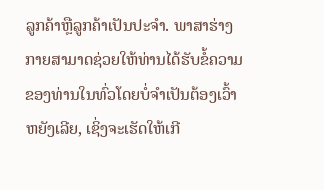ລູກຄ້າຫຼືລູກຄ້າເປັນປະຈໍາ. ພາສາຮ່າງກາຍສາມາດຊ່ວຍໃຫ້ທ່ານໄດ້ຮັບຂໍ້ຄວາມຂອງທ່ານໃນທົ່ວໂດຍບໍ່ຈໍາເປັນຕ້ອງເວົ້າຫຍັງເລີຍ, ເຊິ່ງຈະເຮັດໃຫ້ເກີ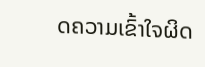ດຄວາມເຂົ້າໃຈຜິດ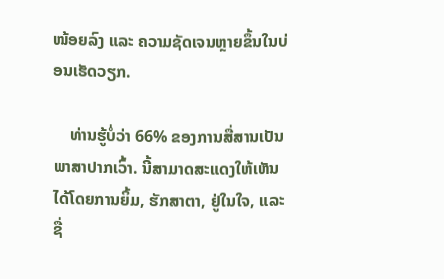ໜ້ອຍລົງ ແລະ ຄວາມຊັດເຈນຫຼາຍຂຶ້ນໃນບ່ອນເຮັດວຽກ.

    ທ່ານຮູ້ບໍ່ວ່າ 66% ຂອງການສື່ສານເປັນພາສາປາກເວົ້າ. ນີ້ສາມາດສະແດງໃຫ້ເຫັນໄດ້ໂດຍການຍິ້ມ, ຮັກສາຕາ, ຢູ່ໃນໃຈ, ແລະຊື່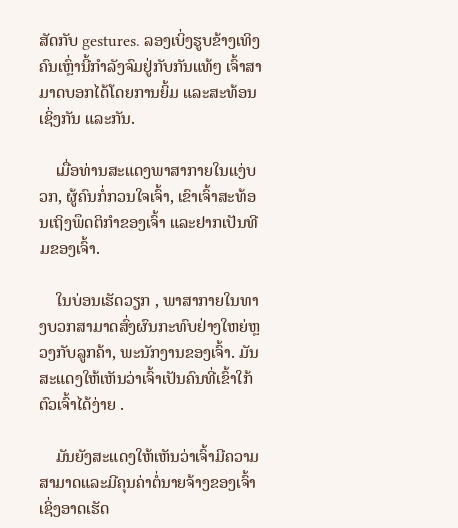ສັດກັບ gestures. ລອງເບິ່ງຮູບຂ້າງເທິງຄົນເຫຼົ່ານີ້ກຳລັງຈົມຢູ່ກັບກັນແທ້ໆ ເຈົ້າສາມາດບອກໄດ້ໂດຍການຍິ້ມ ແລະສະທ້ອນເຊິ່ງກັນ ແລະກັນ.

    ເມື່ອທ່ານສະແດງພາສາກາຍໃນແງ່ບວກ, ຜູ້ຄົນກໍ່ກວນໃຈເຈົ້າ, ເຂົາເຈົ້າສະທ້ອນເຖິງພຶດຕິກຳຂອງເຈົ້າ ແລະຢາກເປັນທີມຂອງເຈົ້າ.

    ໃນບ່ອນເຮັດວຽກ , ພາສາກາຍໃນທາງບວກສາມາດສົ່ງຜົນກະທົບຢ່າງໃຫຍ່ຫຼວງກັບລູກຄ້າ, ພະນັກງານຂອງເຈົ້າ. ມັນສະແດງໃຫ້ເຫັນວ່າເຈົ້າເປັນຄົນທີ່ເຂົ້າໃກ້ຕົວເຈົ້າໄດ້ງ່າຍ .

    ມັນຍັງສະແດງໃຫ້ເຫັນວ່າເຈົ້າມີຄວາມສາມາດແລະມີຄຸນຄ່າຕໍ່ນາຍຈ້າງຂອງເຈົ້າ ເຊິ່ງອາດເຮັດ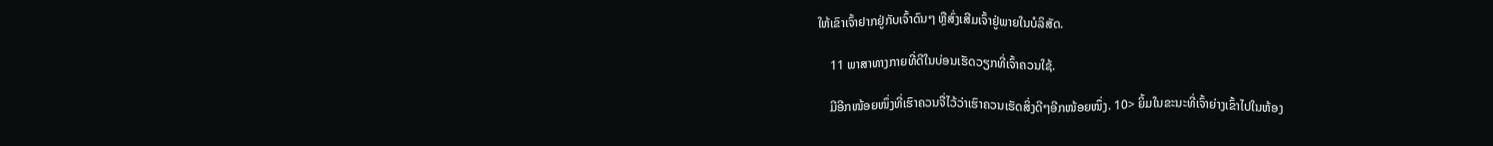ໃຫ້ເຂົາເຈົ້າຢາກຢູ່ກັບເຈົ້າດົນໆ ຫຼືສົ່ງເສີມເຈົ້າຢູ່ພາຍໃນບໍລິສັດ.

    11 ພາສາທາງກາຍທີ່ດີໃນບ່ອນເຮັດວຽກທີ່ເຈົ້າຄວນໃຊ້.

    ມີອີກໜ້ອຍໜຶ່ງທີ່ເຮົາຄວນຈື່ໄວ້ວ່າເຮົາຄວນເຮັດສິ່ງດີໆອີກໜ້ອຍໜຶ່ງ. 10> ຍິ້ມໃນຂະນະທີ່ເຈົ້າຍ່າງເຂົ້າໄປໃນຫ້ອງ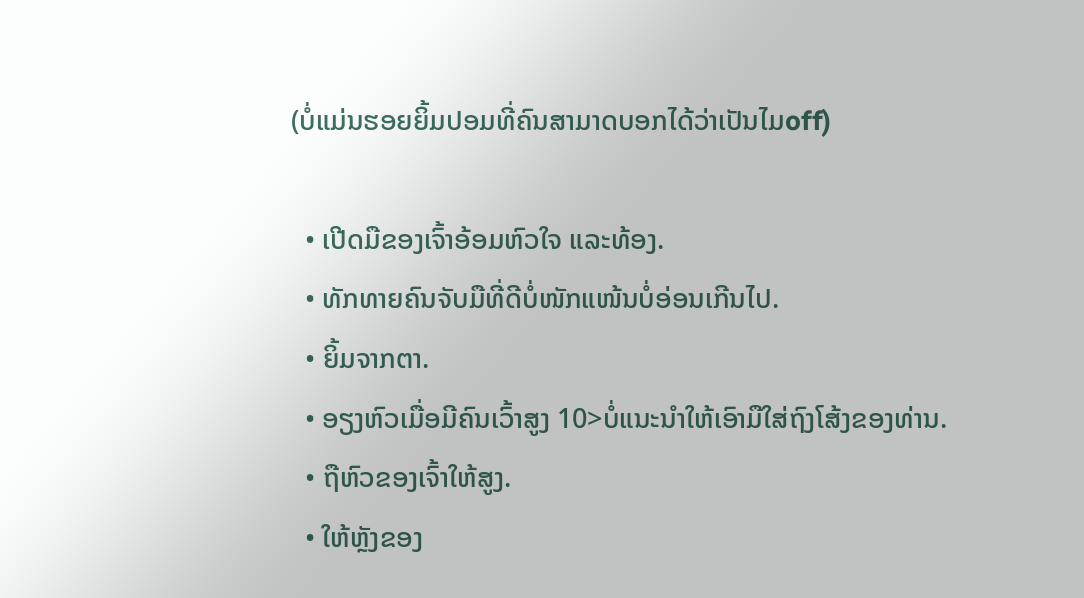(ບໍ່ແມ່ນຮອຍຍິ້ມປອມທີ່ຄົນສາມາດບອກໄດ້ວ່າເປັນໄມoff)

  • ເປີດມືຂອງເຈົ້າອ້ອມຫົວໃຈ ແລະທ້ອງ.
  • ທັກທາຍຄົນຈັບມືທີ່ດີບໍ່ໜັກແໜ້ນບໍ່ອ່ອນເກີນໄປ.
  • ຍິ້ມຈາກຕາ.
  • ອຽງຫົວເມື່ອມີຄົນເວົ້າສູງ 10>ບໍ່ແນະນຳໃຫ້ເອົາມືໃສ່ຖົງໂສ້ງຂອງທ່ານ.
  • ຖືຫົວຂອງເຈົ້າໃຫ້ສູງ.
  • ໃຫ້ຫຼັງຂອງ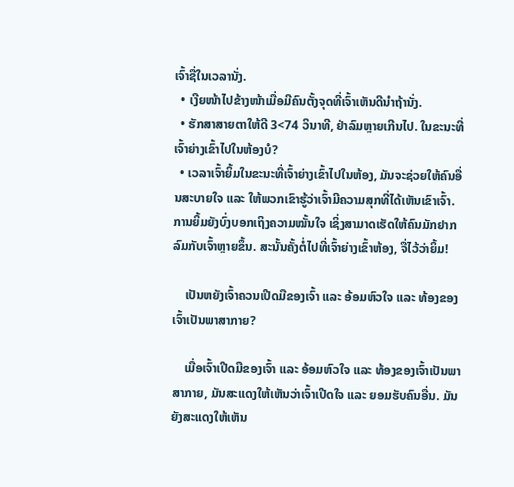ເຈົ້າຊື່ໃນເວລານັ່ງ.
  • ເງີຍໜ້າໄປຂ້າງໜ້າເມື່ອມີຄົນຕັ້ງຈຸດທີ່ເຈົ້າເຫັນດີນຳຖ້ານັ່ງ.
  • ຮັກສາສາຍຕາໃຫ້ດີ 3<74 ວິນາທີ, ຢ່າລົມຫຼາຍເກີນໄປ. ໃນຂະນະທີ່ເຈົ້າຍ່າງເຂົ້າໄປໃນຫ້ອງບໍ?
  • ເວລາເຈົ້າຍິ້ມໃນຂະນະທີ່ເຈົ້າຍ່າງເຂົ້າໄປໃນຫ້ອງ, ມັນຈະຊ່ວຍໃຫ້ຄົນອື່ນສະບາຍໃຈ ແລະ ໃຫ້ພວກເຂົາຮູ້ວ່າເຈົ້າມີຄວາມສຸກທີ່ໄດ້ເຫັນເຂົາເຈົ້າ. ການຍິ້ມຍັງບົ່ງບອກເຖິງຄວາມໝັ້ນໃຈ ເຊິ່ງສາມາດເຮັດໃຫ້ຄົນມັກຢາກລົມກັບເຈົ້າຫຼາຍຂຶ້ນ. ສະນັ້ນຄັ້ງຕໍ່ໄປທີ່ເຈົ້າຍ່າງເຂົ້າຫ້ອງ, ຈື່ໄວ້ວ່າຍິ້ມ!

    ເປັນຫຍັງເຈົ້າຄວນເປີດມືຂອງເຈົ້າ ແລະ ອ້ອມຫົວໃຈ ແລະ ທ້ອງຂອງເຈົ້າເປັນພາສາກາຍ?

    ເມື່ອເຈົ້າເປີດມືຂອງເຈົ້າ ແລະ ອ້ອມຫົວໃຈ ແລະ ທ້ອງຂອງເຈົ້າເປັນພາສາກາຍ, ມັນສະແດງໃຫ້ເຫັນວ່າເຈົ້າເປີດໃຈ ແລະ ຍອມຮັບຄົນອື່ນ. ມັນຍັງສະແດງໃຫ້ເຫັນ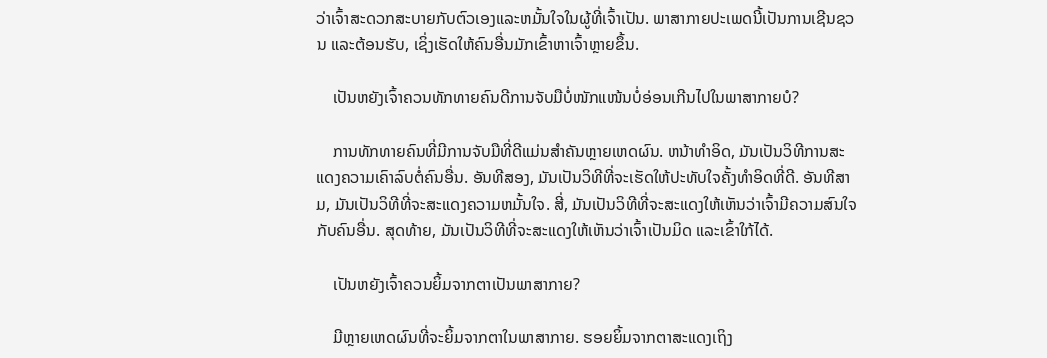ວ່າເຈົ້າສະດວກສະບາຍກັບຕົວເອງແລະຫມັ້ນໃຈໃນຜູ້ທີ່ເຈົ້າເປັນ. ພາສາກາຍປະເພດນີ້ເປັນການເຊີນຊວນ ແລະຕ້ອນຮັບ, ເຊິ່ງເຮັດໃຫ້ຄົນອື່ນມັກເຂົ້າຫາເຈົ້າຫຼາຍຂຶ້ນ.

    ເປັນຫຍັງເຈົ້າຄວນທັກທາຍຄົນດີການຈັບມືບໍ່ໜັກແໜ້ນບໍ່ອ່ອນເກີນໄປໃນພາສາກາຍບໍ?

    ການທັກທາຍຄົນທີ່ມີການຈັບມືທີ່ດີແມ່ນສຳຄັນຫຼາຍເຫດຜົນ. ຫນ້າທໍາອິດ, ມັນເປັນວິທີການສະແດງຄວາມເຄົາລົບຕໍ່ຄົນອື່ນ. ອັນທີສອງ, ມັນເປັນວິທີທີ່ຈະເຮັດໃຫ້ປະທັບໃຈຄັ້ງທໍາອິດທີ່ດີ. ອັນທີສາມ, ມັນເປັນວິທີທີ່ຈະສະແດງຄວາມຫມັ້ນໃຈ. ສີ່, ມັນເປັນວິທີທີ່ຈະສະແດງໃຫ້ເຫັນວ່າເຈົ້າມີຄວາມສົນໃຈກັບຄົນອື່ນ. ສຸດທ້າຍ, ມັນເປັນວິທີທີ່ຈະສະແດງໃຫ້ເຫັນວ່າເຈົ້າເປັນມິດ ແລະເຂົ້າໃກ້ໄດ້.

    ເປັນຫຍັງເຈົ້າຄວນຍິ້ມຈາກຕາເປັນພາສາກາຍ?

    ມີຫຼາຍເຫດຜົນທີ່ຈະຍິ້ມຈາກຕາໃນພາສາກາຍ. ຮອຍຍິ້ມຈາກຕາສະແດງເຖິງ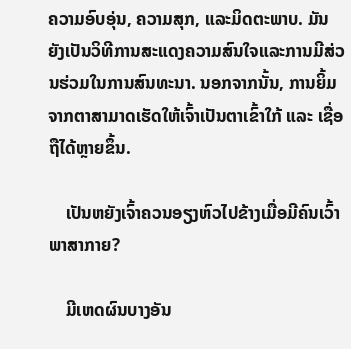ຄວາມອົບອຸ່ນ, ຄວາມສຸກ, ແລະມິດຕະພາບ. ມັນຍັງເປັນວິທີການສະແດງຄວາມສົນໃຈແລະການມີສ່ວນຮ່ວມໃນການສົນທະນາ. ນອກຈາກນັ້ນ, ການຍິ້ມຈາກຕາສາມາດເຮັດໃຫ້ເຈົ້າເປັນຕາເຂົ້າໃກ້ ແລະ ເຊື່ອຖືໄດ້ຫຼາຍຂຶ້ນ.

    ເປັນຫຍັງເຈົ້າຄວນອຽງຫົວໄປຂ້າງເມື່ອມີຄົນເວົ້າພາສາກາຍ?

    ມີເຫດຜົນບາງອັນ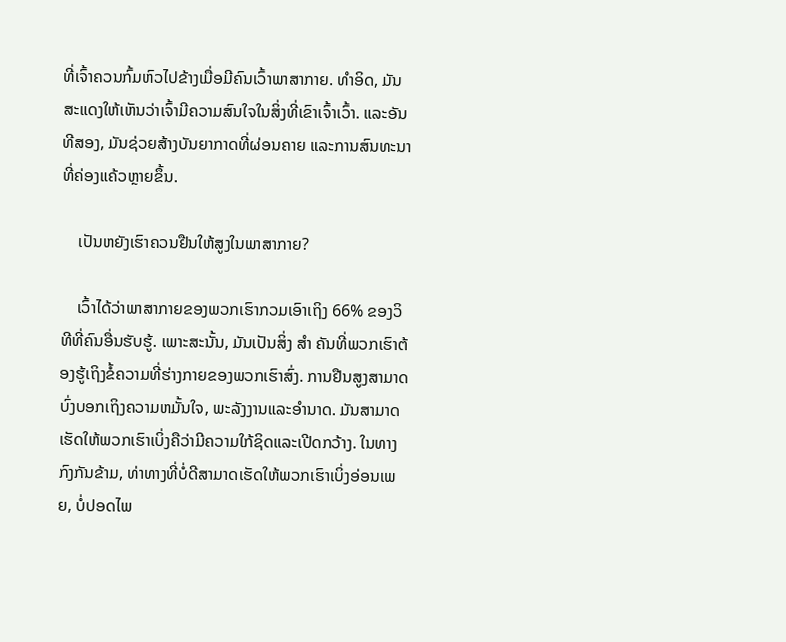ທີ່ເຈົ້າຄວນກົ້ມຫົວໄປຂ້າງເມື່ອມີຄົນເວົ້າພາສາກາຍ. ທໍາອິດ, ມັນສະແດງໃຫ້ເຫັນວ່າເຈົ້າມີຄວາມສົນໃຈໃນສິ່ງທີ່ເຂົາເຈົ້າເວົ້າ. ແລະອັນທີສອງ, ມັນຊ່ວຍສ້າງບັນຍາກາດທີ່ຜ່ອນຄາຍ ແລະການສົນທະນາທີ່ຄ່ອງແຄ້ວຫຼາຍຂຶ້ນ.

    ເປັນຫຍັງເຮົາຄວນຢືນໃຫ້ສູງໃນພາສາກາຍ?

    ເວົ້າໄດ້ວ່າພາສາກາຍຂອງພວກເຮົາກວມເອົາເຖິງ 66% ຂອງວິທີທີ່ຄົນອື່ນຮັບຮູ້. ເພາະສະນັ້ນ, ມັນເປັນສິ່ງ ສຳ ຄັນທີ່ພວກເຮົາຕ້ອງຮູ້ເຖິງຂໍ້ຄວາມທີ່ຮ່າງກາຍຂອງພວກເຮົາສົ່ງ. ການຢືນສູງສາມາດບົ່ງບອກເຖິງຄວາມຫມັ້ນໃຈ, ພະລັງງານແລະອຳນາດ. ມັນສາມາດເຮັດໃຫ້ພວກເຮົາເບິ່ງຄືວ່າມີຄວາມໃກ້ຊິດແລະເປີດກວ້າງ. ໃນທາງກົງກັນຂ້າມ, ທ່າທາງທີ່ບໍ່ດີສາມາດເຮັດໃຫ້ພວກເຮົາເບິ່ງອ່ອນເພຍ, ບໍ່ປອດໄພ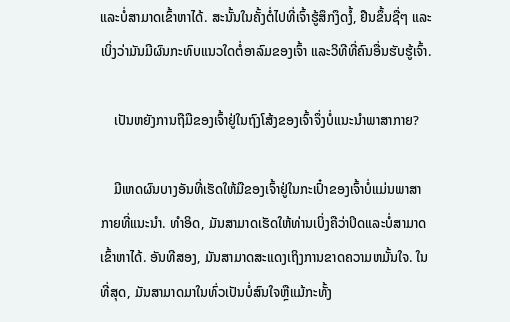ແລະບໍ່ສາມາດເຂົ້າຫາໄດ້. ສະນັ້ນໃນຄັ້ງຕໍ່ໄປທີ່ເຈົ້າຮູ້ສຶກງຶດງໍ້, ຢືນຂຶ້ນຊື່ໆ ແລະເບິ່ງວ່າມັນມີຜົນກະທົບແນວໃດຕໍ່ອາລົມຂອງເຈົ້າ ແລະວິທີທີ່ຄົນອື່ນຮັບຮູ້ເຈົ້າ.

    ເປັນຫຍັງການຖືມືຂອງເຈົ້າຢູ່ໃນຖົງໂສ້ງຂອງເຈົ້າຈຶ່ງບໍ່ແນະນຳພາສາກາຍ?

    ມີເຫດຜົນບາງອັນທີ່ເຮັດໃຫ້ມືຂອງເຈົ້າຢູ່ໃນກະເປົ໋າຂອງເຈົ້າບໍ່ແມ່ນພາສາກາຍທີ່ແນະນຳ. ທໍາອິດ, ມັນສາມາດເຮັດໃຫ້ທ່ານເບິ່ງຄືວ່າປິດແລະບໍ່ສາມາດເຂົ້າຫາໄດ້. ອັນທີສອງ, ມັນສາມາດສະແດງເຖິງການຂາດຄວາມຫມັ້ນໃຈ. ໃນທີ່ສຸດ, ມັນສາມາດມາໃນທົ່ວເປັນບໍ່ສົນໃຈຫຼືແມ້ກະທັ້ງ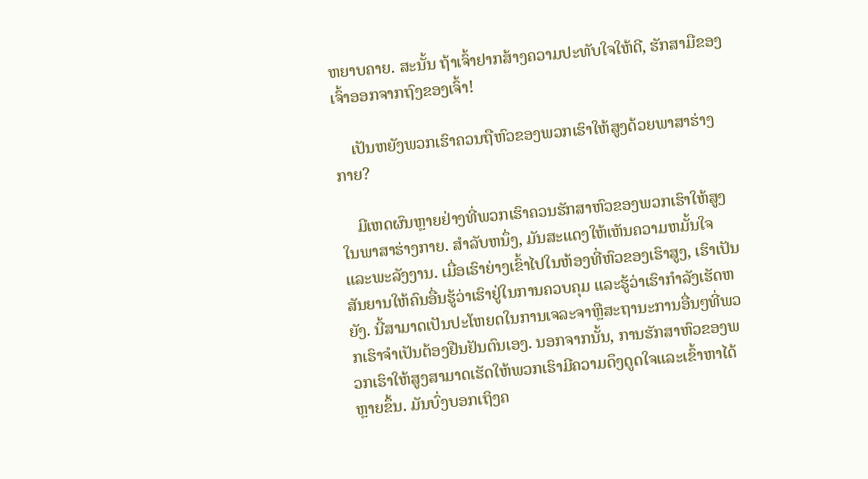ຫຍາບຄາຍ. ສະນັ້ນ ຖ້າເຈົ້າຢາກສ້າງຄວາມປະທັບໃຈໃຫ້ດີ, ຮັກສາມືຂອງເຈົ້າອອກຈາກຖົງຂອງເຈົ້າ!

    ເປັນຫຍັງພວກເຮົາຄວນຖືຫົວຂອງພວກເຮົາໃຫ້ສູງດ້ວຍພາສາຮ່າງກາຍ?

    ມີເຫດຜົນຫຼາຍຢ່າງທີ່ພວກເຮົາຄວນຮັກສາຫົວຂອງພວກເຮົາໃຫ້ສູງໃນພາສາຮ່າງກາຍ. ສໍາລັບຫນຶ່ງ, ມັນສະແດງໃຫ້ເຫັນຄວາມຫມັ້ນໃຈແລະພະລັງງານ. ເມື່ອເຮົາຍ່າງເຂົ້າໄປໃນຫ້ອງທີ່ຫົວຂອງເຮົາສູງ, ເຮົາເປັນສັນຍານໃຫ້ຄົນອື່ນຮູ້ວ່າເຮົາຢູ່ໃນການຄວບຄຸມ ແລະຮູ້ວ່າເຮົາກຳລັງເຮັດຫຍັງ. ນີ້ສາມາດເປັນປະໂຫຍດໃນການເຈລະຈາຫຼືສະຖານະການອື່ນໆທີ່ພວກເຮົາຈໍາເປັນຕ້ອງຢືນຢັນຕົນເອງ. ນອກຈາກນັ້ນ, ການຮັກສາຫົວຂອງພວກເຮົາໃຫ້ສູງສາມາດເຮັດໃຫ້ພວກເຮົາມີຄວາມດຶງດູດໃຈແລະເຂົ້າຫາໄດ້ຫຼາຍຂຶ້ນ. ມັນບົ່ງບອກເຖິງຄ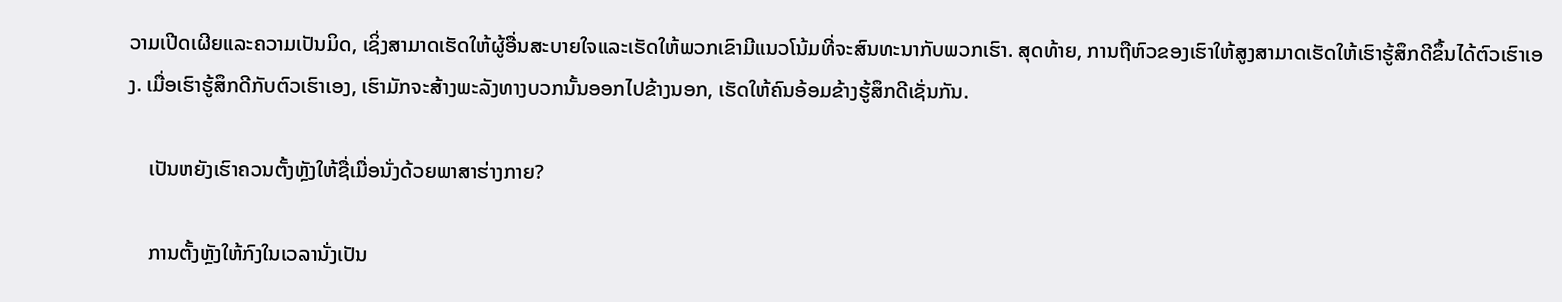ວາມເປີດເຜີຍແລະຄວາມເປັນມິດ, ເຊິ່ງສາມາດເຮັດໃຫ້ຜູ້ອື່ນສະບາຍໃຈແລະເຮັດໃຫ້ພວກເຂົາມີແນວໂນ້ມທີ່ຈະສົນທະນາກັບພວກເຮົາ. ສຸດທ້າຍ, ການຖືຫົວຂອງເຮົາໃຫ້ສູງສາມາດເຮັດໃຫ້ເຮົາຮູ້ສຶກດີຂຶ້ນໄດ້ຕົວເຮົາເອງ. ເມື່ອເຮົາຮູ້ສຶກດີກັບຕົວເຮົາເອງ, ເຮົາມັກຈະສ້າງພະລັງທາງບວກນັ້ນອອກໄປຂ້າງນອກ, ເຮັດໃຫ້ຄົນອ້ອມຂ້າງຮູ້ສຶກດີເຊັ່ນກັນ.

    ເປັນຫຍັງເຮົາຄວນຕັ້ງຫຼັງໃຫ້ຊື່ເມື່ອນັ່ງດ້ວຍພາສາຮ່າງກາຍ?

    ການຕັ້ງຫຼັງໃຫ້ກົງໃນເວລານັ່ງເປັນ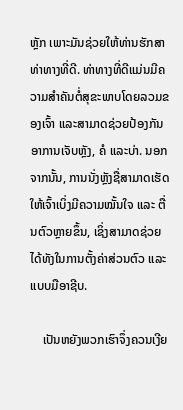ຫຼັກ ເພາະມັນຊ່ວຍໃຫ້ທ່ານຮັກສາທ່າທາງທີ່ດີ. ທ່າທາງທີ່ດີແມ່ນມີຄວາມສຳຄັນຕໍ່ສຸຂະພາບໂດຍລວມຂອງເຈົ້າ ແລະສາມາດຊ່ວຍປ້ອງກັນອາການເຈັບຫຼັງ, ຄໍ ແລະບ່າ. ນອກຈາກນັ້ນ, ການນັ່ງຫຼັງຊື່ສາມາດເຮັດໃຫ້ເຈົ້າເບິ່ງມີຄວາມໝັ້ນໃຈ ແລະ ຕື່ນຕົວຫຼາຍຂຶ້ນ, ເຊິ່ງສາມາດຊ່ວຍໄດ້ທັງໃນການຕັ້ງຄ່າສ່ວນຕົວ ແລະ ແບບມືອາຊີບ.

    ເປັນຫຍັງພວກເຮົາຈຶ່ງຄວນເງີຍ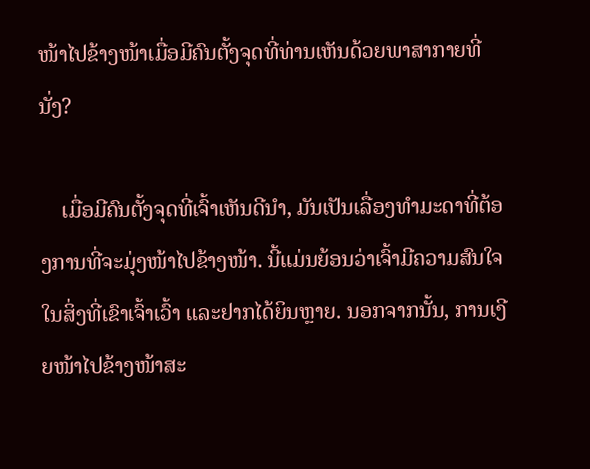ໜ້າໄປຂ້າງໜ້າເມື່ອມີຄົນຕັ້ງຈຸດທີ່ທ່ານເຫັນດ້ວຍພາສາກາຍທີ່ນັ່ງ?

    ເມື່ອມີຄົນຕັ້ງຈຸດທີ່ເຈົ້າເຫັນດີນຳ, ມັນເປັນເລື່ອງທຳມະດາທີ່ຕ້ອງການທີ່ຈະມຸ່ງໜ້າໄປຂ້າງໜ້າ. ນີ້ແມ່ນຍ້ອນວ່າເຈົ້າມີຄວາມສົນໃຈໃນສິ່ງທີ່ເຂົາເຈົ້າເວົ້າ ແລະຢາກໄດ້ຍິນຫຼາຍ. ນອກຈາກນັ້ນ, ການເງີຍໜ້າໄປຂ້າງໜ້າສະ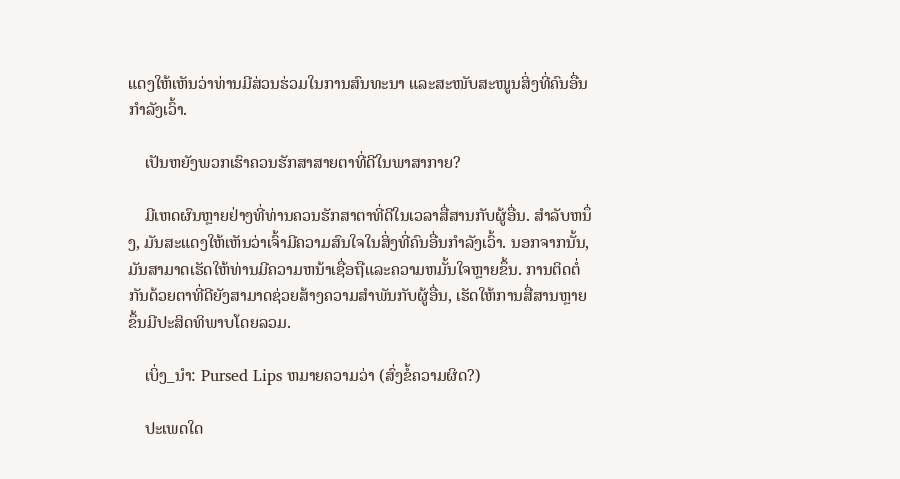ແດງໃຫ້ເຫັນວ່າທ່ານມີສ່ວນຮ່ວມໃນການສົນທະນາ ແລະສະໜັບສະໜູນສິ່ງທີ່ຄົນອື່ນກຳລັງເວົ້າ.

    ເປັນຫຍັງພວກເຮົາຄວນຮັກສາສາຍຕາທີ່ດີໃນພາສາກາຍ?

    ມີເຫດຜົນຫຼາຍຢ່າງທີ່ທ່ານຄວນຮັກສາຕາທີ່ດີໃນເວລາສື່ສານກັບຜູ້ອື່ນ. ສໍາລັບຫນຶ່ງ, ມັນສະແດງໃຫ້ເຫັນວ່າເຈົ້າມີຄວາມສົນໃຈໃນສິ່ງທີ່ຄົນອື່ນກໍາລັງເວົ້າ. ນອກຈາກນັ້ນ, ມັນສາມາດເຮັດໃຫ້ທ່ານມີຄວາມຫນ້າເຊື່ອຖືແລະຄວາມຫມັ້ນໃຈຫຼາຍຂຶ້ນ. ການຕິດຕໍ່ກັນດ້ວຍຕາທີ່ດີຍັງສາມາດຊ່ວຍສ້າງຄວາມສໍາພັນກັບຜູ້ອື່ນ, ເຮັດໃຫ້ການສື່ສານຫຼາຍຂຶ້ນມີປະສິດທິພາບໂດຍລວມ.

    ເບິ່ງ_ນຳ: Pursed Lips ຫມາຍຄວາມວ່າ (ສົ່ງຂໍ້ຄວາມຜິດ?)

    ປະເພດໃດ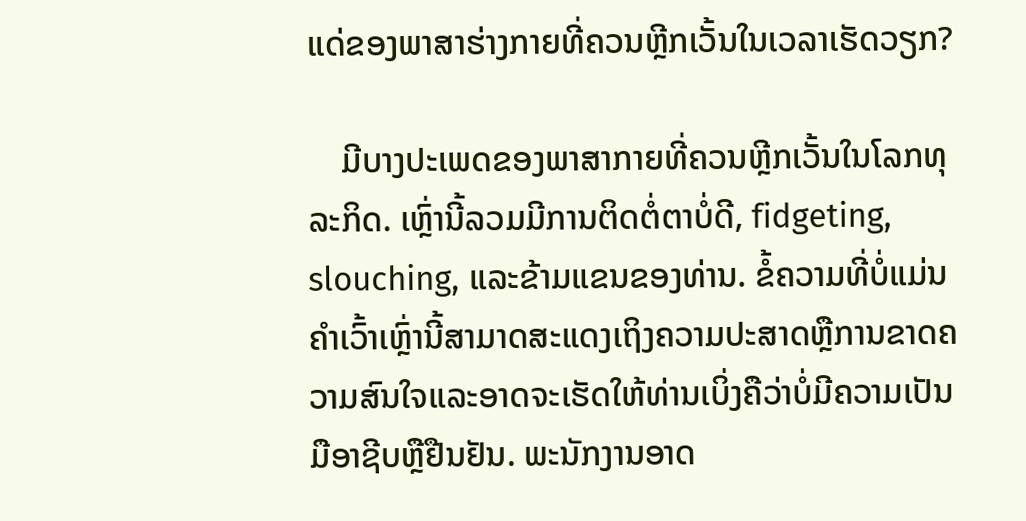ແດ່ຂອງພາສາຮ່າງກາຍທີ່ຄວນຫຼີກເວັ້ນໃນເວລາເຮັດວຽກ?

    ມີບາງປະເພດຂອງພາສາກາຍທີ່ຄວນຫຼີກເວັ້ນໃນໂລກທຸລະກິດ. ເຫຼົ່ານີ້ລວມມີການຕິດຕໍ່ຕາບໍ່ດີ, fidgeting, slouching, ແລະຂ້າມແຂນຂອງທ່ານ. ຂໍ້ຄວາມທີ່ບໍ່ແມ່ນຄໍາເວົ້າເຫຼົ່ານີ້ສາມາດສະແດງເຖິງຄວາມປະສາດຫຼືການຂາດຄວາມສົນໃຈແລະອາດຈະເຮັດໃຫ້ທ່ານເບິ່ງຄືວ່າບໍ່ມີຄວາມເປັນມືອາຊີບຫຼືຢືນຢັນ. ພະນັກງານອາດ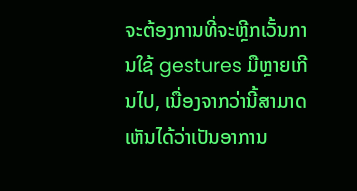ຈະຕ້ອງການທີ່ຈະຫຼີກເວັ້ນການໃຊ້ gestures ມືຫຼາຍເກີນໄປ, ເນື່ອງຈາກວ່ານີ້ສາມາດເຫັນໄດ້ວ່າເປັນອາການ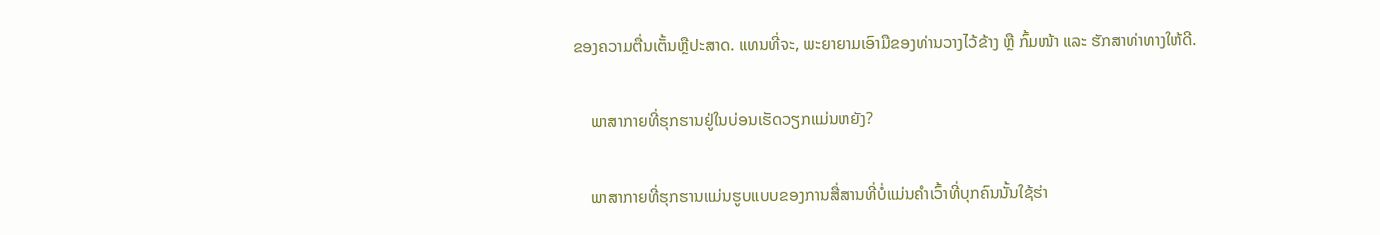ຂອງຄວາມຕື່ນເຕັ້ນຫຼືປະສາດ. ແທນທີ່ຈະ, ພະຍາຍາມເອົາມືຂອງທ່ານວາງໄວ້ຂ້າງ ຫຼື ກົ້ມໜ້າ ແລະ ຮັກສາທ່າທາງໃຫ້ດີ.

    ພາສາກາຍທີ່ຮຸກຮານຢູ່ໃນບ່ອນເຮັດວຽກແມ່ນຫຍັງ?

    ພາສາກາຍທີ່ຮຸກຮານແມ່ນຮູບແບບຂອງການສື່ສານທີ່ບໍ່ແມ່ນຄໍາເວົ້າທີ່ບຸກຄົນນັ້ນໃຊ້ຮ່າ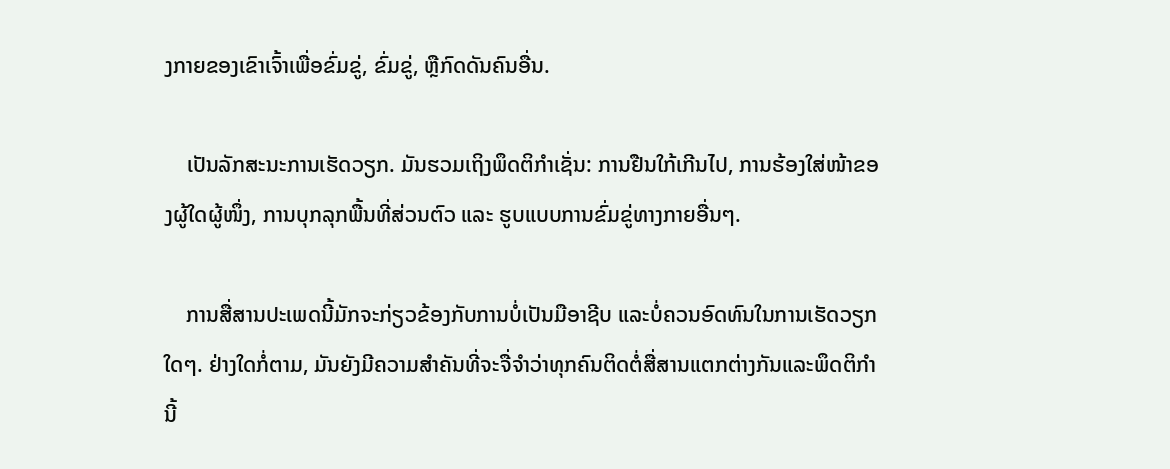ງກາຍຂອງເຂົາເຈົ້າເພື່ອຂົ່ມຂູ່, ຂົ່ມຂູ່, ຫຼືກົດດັນຄົນອື່ນ.

    ເປັນລັກສະນະການເຮັດວຽກ. ມັນຮວມເຖິງພຶດຕິກຳເຊັ່ນ: ການຢືນໃກ້ເກີນໄປ, ການຮ້ອງໃສ່ໜ້າຂອງຜູ້ໃດຜູ້ໜຶ່ງ, ການບຸກລຸກພື້ນທີ່ສ່ວນຕົວ ແລະ ຮູບແບບການຂົ່ມຂູ່ທາງກາຍອື່ນໆ.

    ການສື່ສານປະເພດນີ້ມັກຈະກ່ຽວຂ້ອງກັບການບໍ່ເປັນມືອາຊີບ ແລະບໍ່ຄວນອົດທົນໃນການເຮັດວຽກໃດໆ. ຢ່າງໃດກໍ່ຕາມ, ມັນຍັງມີຄວາມສໍາຄັນທີ່ຈະຈື່ຈໍາວ່າທຸກຄົນຕິດຕໍ່ສື່ສານແຕກຕ່າງກັນແລະພຶດຕິກໍານີ້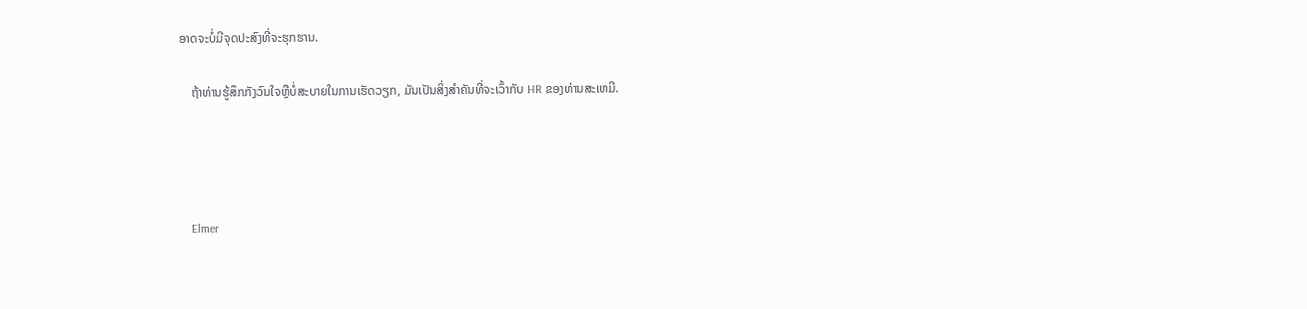ອາດຈະບໍ່ມີຈຸດປະສົງທີ່ຈະຮຸກຮານ.

    ຖ້າທ່ານຮູ້ສຶກກັງວົນໃຈຫຼືບໍ່ສະບາຍໃນການເຮັດວຽກ, ມັນເປັນສິ່ງສໍາຄັນທີ່ຈະເວົ້າກັບ HR ຂອງທ່ານສະເຫມີ.




    Elmer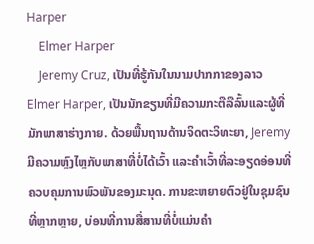Harper
    Elmer Harper
    Jeremy Cruz, ເປັນທີ່ຮູ້ກັນໃນນາມປາກກາຂອງລາວ Elmer Harper, ເປັນນັກຂຽນທີ່ມີຄວາມກະຕືລືລົ້ນແລະຜູ້ທີ່ມັກພາສາຮ່າງກາຍ. ດ້ວຍພື້ນຖານດ້ານຈິດຕະວິທະຍາ, Jeremy ມີຄວາມຫຼົງໄຫຼກັບພາສາທີ່ບໍ່ໄດ້ເວົ້າ ແລະຄຳເວົ້າທີ່ລະອຽດອ່ອນທີ່ຄວບຄຸມການພົວພັນຂອງມະນຸດ. ການຂະຫຍາຍຕົວຢູ່ໃນຊຸມຊົນທີ່ຫຼາກຫຼາຍ, ບ່ອນທີ່ການສື່ສານທີ່ບໍ່ແມ່ນຄໍາ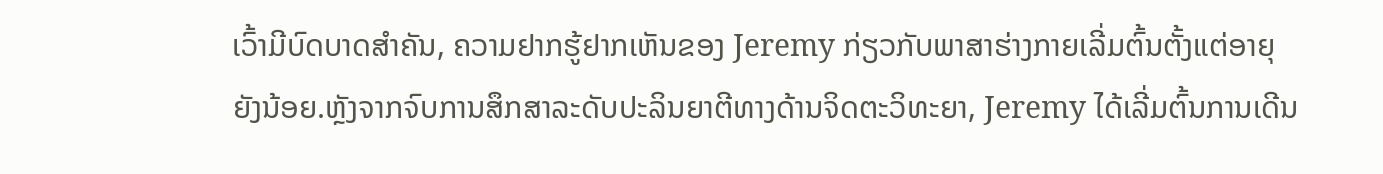ເວົ້າມີບົດບາດສໍາຄັນ, ຄວາມຢາກຮູ້ຢາກເຫັນຂອງ Jeremy ກ່ຽວກັບພາສາຮ່າງກາຍເລີ່ມຕົ້ນຕັ້ງແຕ່ອາຍຸຍັງນ້ອຍ.ຫຼັງຈາກຈົບການສຶກສາລະດັບປະລິນຍາຕີທາງດ້ານຈິດຕະວິທະຍາ, Jeremy ໄດ້ເລີ່ມຕົ້ນການເດີນ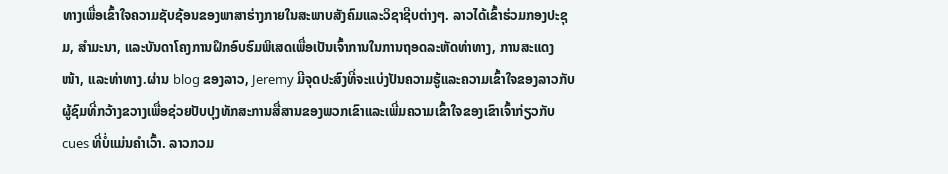ທາງເພື່ອເຂົ້າໃຈຄວາມຊັບຊ້ອນຂອງພາສາຮ່າງກາຍໃນສະພາບສັງຄົມແລະວິຊາຊີບຕ່າງໆ. ລາວໄດ້ເຂົ້າຮ່ວມກອງປະຊຸມ, ສຳມະນາ, ແລະບັນດາໂຄງການຝຶກອົບຮົມພິເສດເພື່ອເປັນເຈົ້າການໃນການຖອດລະຫັດທ່າທາງ, ການສະແດງໜ້າ, ແລະທ່າທາງ.ຜ່ານ blog ຂອງລາວ, Jeremy ມີຈຸດປະສົງທີ່ຈະແບ່ງປັນຄວາມຮູ້ແລະຄວາມເຂົ້າໃຈຂອງລາວກັບຜູ້ຊົມທີ່ກວ້າງຂວາງເພື່ອຊ່ວຍປັບປຸງທັກສະການສື່ສານຂອງພວກເຂົາແລະເພີ່ມຄວາມເຂົ້າໃຈຂອງເຂົາເຈົ້າກ່ຽວກັບ cues ທີ່ບໍ່ແມ່ນຄໍາເວົ້າ. ລາວກວມ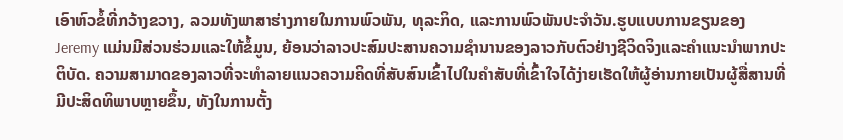ເອົາຫົວຂໍ້ທີ່ກວ້າງຂວາງ, ລວມທັງພາສາຮ່າງກາຍໃນການພົວພັນ, ທຸລະກິດ, ແລະການພົວພັນປະຈໍາວັນ.ຮູບແບບການຂຽນຂອງ Jeremy ແມ່ນມີສ່ວນຮ່ວມແລະໃຫ້ຂໍ້ມູນ, ຍ້ອນວ່າລາວປະສົມປະສານຄວາມຊໍານານຂອງລາວກັບຕົວຢ່າງຊີວິດຈິງແລະຄໍາແນະນໍາພາກປະຕິບັດ. ຄວາມສາມາດຂອງລາວທີ່ຈະທໍາລາຍແນວຄວາມຄິດທີ່ສັບສົນເຂົ້າໄປໃນຄໍາສັບທີ່ເຂົ້າໃຈໄດ້ງ່າຍເຮັດໃຫ້ຜູ້ອ່ານກາຍເປັນຜູ້ສື່ສານທີ່ມີປະສິດທິພາບຫຼາຍຂຶ້ນ, ທັງໃນການຕັ້ງ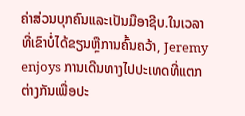ຄ່າສ່ວນບຸກຄົນແລະເປັນມືອາຊີບ.ໃນເວລາທີ່ເຂົາບໍ່ໄດ້ຂຽນຫຼືການຄົ້ນຄວ້າ, Jeremy enjoys ການເດີນທາງໄປປະເທດທີ່ແຕກຕ່າງກັນເພື່ອປະ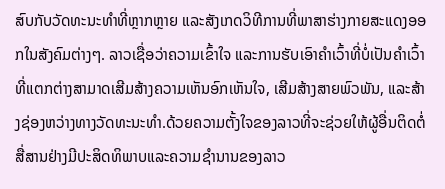ສົບກັບວັດທະນະທໍາທີ່ຫຼາກຫຼາຍ ແລະສັງເກດວິທີການທີ່ພາສາຮ່າງກາຍສະແດງອອກໃນສັງຄົມຕ່າງໆ. ລາວເຊື່ອວ່າຄວາມເຂົ້າໃຈ ແລະການຮັບເອົາຄຳເວົ້າທີ່ບໍ່ເປັນຄຳເວົ້າທີ່ແຕກຕ່າງສາມາດເສີມສ້າງຄວາມເຫັນອົກເຫັນໃຈ, ເສີມສ້າງສາຍພົວພັນ, ແລະສ້າງຊ່ອງຫວ່າງທາງວັດທະນະທໍາ.ດ້ວຍຄວາມຕັ້ງໃຈຂອງລາວທີ່ຈະຊ່ວຍໃຫ້ຜູ້ອື່ນຕິດຕໍ່ສື່ສານຢ່າງມີປະສິດທິພາບແລະຄວາມຊໍານານຂອງລາວ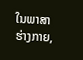ໃນພາສາຮ່າງກາຍ,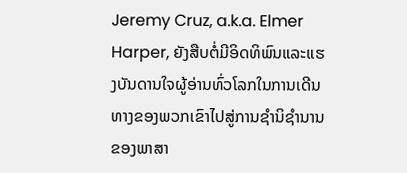Jeremy Cruz, a.k.a. Elmer Harper, ຍັງສືບຕໍ່ມີອິດທິພົນແລະແຮງບັນດານໃຈຜູ້ອ່ານທົ່ວໂລກໃນການເດີນທາງຂອງພວກເຂົາໄປສູ່ການຊໍານິຊໍານານຂອງພາສາ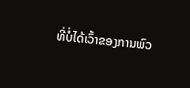ທີ່ບໍ່ໄດ້ເວົ້າຂອງການພົວ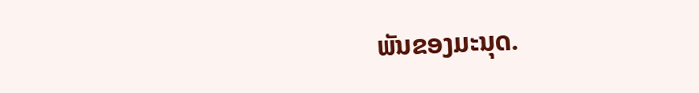ພັນຂອງມະນຸດ.